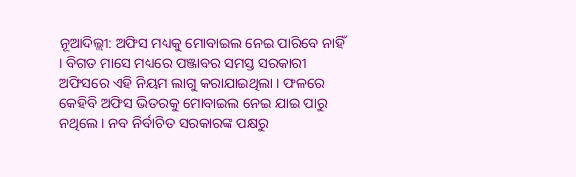ନୂଆଦିଲ୍ଲୀ: ଅଫିସ ମଧ୍ୟକୁ ମୋବାଇଲ ନେଇ ପାରିବେ ନାହିଁ । ବିଗତ ମାସେ ମଧ୍ୟରେ ପଞ୍ଜାବର ସମସ୍ତ ସରକାରୀ ଅଫିସରେ ଏହି ନିୟମ ଲାଗୁ କରାଯାଇଥିଲା । ଫଳରେ କେହିବି ଅଫିସ ଭିତରକୁ ମୋବାଇଲ ନେଇ ଯାଇ ପାରୁ ନଥିଲେ । ନବ ନିର୍ବାଚିତ ସରକାରଙ୍କ ପକ୍ଷରୁ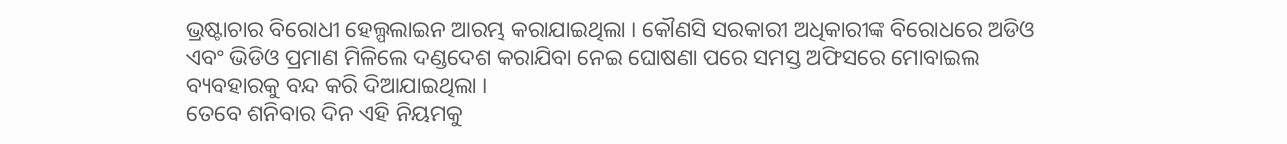ଭ୍ରଷ୍ଟାଚାର ବିରୋଧୀ ହେଲ୍ପଲାଇନ ଆରମ୍ଭ କରାଯାଇଥିଲା । କୌଣସି ସରକାରୀ ଅଧିକାରୀଙ୍କ ବିରୋଧରେ ଅଡିଓ ଏବଂ ଭିଡିଓ ପ୍ରମାଣ ମିଳିଲେ ଦଣ୍ଡଦେଶ କରାଯିବା ନେଇ ଘୋଷଣା ପରେ ସମସ୍ତ ଅଫିସରେ ମୋବାଇଲ ବ୍ୟବହାରକୁ ବନ୍ଦ କରି ଦିଆଯାଇଥିଲା ।
ତେବେ ଶନିବାର ଦିନ ଏହି ନିୟମକୁ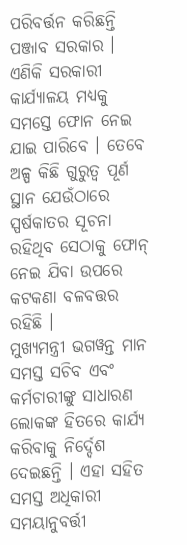ପରିବର୍ତ୍ତନ କରିଛନ୍ତି ପଞ୍ଜାବ ସରକାର । ଏଣିକି ସରକାରୀ କାର୍ଯ୍ୟାଳୟ ମଧ୍ୟକୁ ସମସ୍ତେ ଫୋନ ନେଇ ଯାଇ ପାରିବେ । ତେବେ ଅଳ୍ପ କିଛି ଗୁରୁତ୍ୱ ପୂର୍ଣ ସ୍ଥାନ ଯେଉଁଠାରେ ସ୍ପର୍ଷକାତର ସୂଚନା ରହିଥିବ ସେଠାକୁ ଫୋନ୍ ନେଇ ଯିବା ଉପରେ କଟକଣା ବଳବତ୍ତର ରହିଛି ।
ମୁଖ୍ୟମନ୍ତ୍ରୀ ଭଗୱନ୍ତ ମାନ ସମସ୍ତ ସଚିବ ଏବଂ କର୍ମଚାରୀଙ୍କୁ ସାଧାରଣ ଲୋକଙ୍କ ହିତରେ କାର୍ଯ୍ୟ କରିବାକୁ ନିର୍ଦ୍ଦେଶ ଦେଇଛନ୍ତି । ଏହା ସହିତ ସମସ୍ତ ଅଧିକାରୀ ସମୟାନୁବର୍ତ୍ତୀ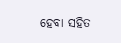ହେବା ସହିତ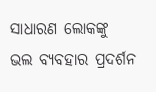ସାଧାରଣ ଲୋକଙ୍କୁ ଭଲ ବ୍ୟବହାର ପ୍ରଦର୍ଶନ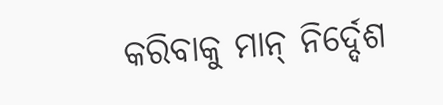କରିବାକୁ ମାନ୍ ନିର୍ଦ୍ଦେଶ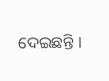ଦେଇଛନ୍ତି ।